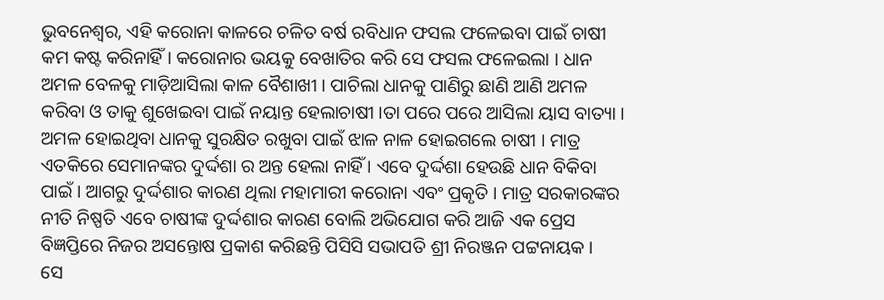ଭୁବନେଶ୍ୱର, ଏହି କରୋନା କାଳରେ ଚଳିତ ବର୍ଷ ରବିଧାନ ଫସଲ ଫଳେଇବା ପାଇଁ ଚାଷୀ କମ କଷ୍ଟ କରିନାହିଁ । କରୋନାର ଭୟକୁ ବେଖାତିର କରି ସେ ଫସଲ ଫଳେଇଲା । ଧାନ ଅମଳ ବେଳକୁ ମାଡ଼ିଆସିଲା କାଳ ବୈଶାଖୀ । ପାଚିଲା ଧାନକୁ ପାଣିରୁ ଛାଣି ଆଣି ଅମଳ କରିବା ଓ ତାକୁ ଶୁଖେଇବା ପାଇଁ ନୟାନ୍ତ ହେଲାଚାଷୀ ।ତା ପରେ ପରେ ଆସିଲା ୟାସ ବାତ୍ୟା । ଅମଳ ହୋଇଥିବା ଧାନକୁ ସୁରକ୍ଷିତ ରଖୁବା ପାଇଁ ଝାଳ ନାଳ ହୋଇଗଲେ ଚାଷୀ । ମାତ୍ର ଏତକିରେ ସେମାନଙ୍କର ଦୁର୍ଦ୍ଦଶା ର ଅନ୍ତ ହେଲା ନାହିଁ । ଏବେ ଦୁର୍ଦ୍ଦଶା ହେଉଛି ଧାନ ବିକିବା ପାଇଁ । ଆଗରୁ ଦୁର୍ଦ୍ଦଶାର କାରଣ ଥିଲା ମହାମାରୀ କରୋନା ଏବଂ ପ୍ରକୃତି । ମାତ୍ର ସରକାରଙ୍କର ନୀତି ନିଷ୍ପତି ଏବେ ଚାଷୀଙ୍କ ଦୁର୍ଦ୍ଦଶାର କାରଣ ବୋଲି ଅଭିଯୋଗ କରି ଆଜି ଏକ ପ୍ରେସ ବିଜ୍ଞପ୍ତିରେ ନିଜର ଅସନ୍ତୋଷ ପ୍ରକାଶ କରିଛନ୍ତି ପିସିସି ସଭାପତି ଶ୍ରୀ ନିରଞ୍ଜନ ପଟ୍ଟନାୟକ ।
ସେ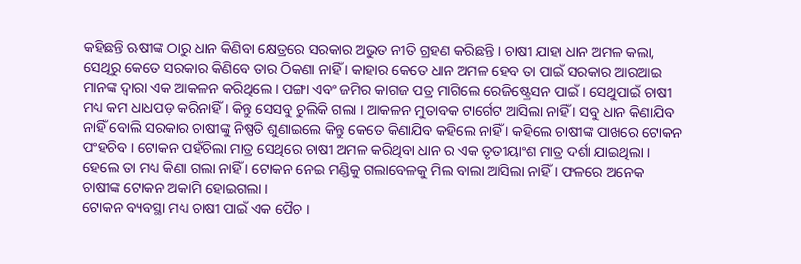କହିଛନ୍ତି ଋଷୀଙ୍କ ଠାରୁ ଧାନ କିଣିବା କ୍ଷେତ୍ରରେ ସରକାର ଅଭୁତ ନୀତି ଗ୍ରହଣ କରିଛନ୍ତି । ଚାଷୀ ଯାହା ଧାନ ଅମଳ କଲା, ସେଥିରୁ କେତେ ସରକାର କିଣିବେ ତାର ଠିକଣା ନାହିଁ । କାହାର କେତେ ଧାନ ଅମଳ ହେବ ତା ପାଇଁ ସରକାର ଆରଆଇ ମାନଙ୍କ ଦ୍ଵାରା ଏକ ଆକଳନ କରିଥିଲେ । ପଙ୍ଗା ଏବଂ ଜମିର କାଗଜ ପତ୍ର ମାଗିଲେ ରେଜିଷ୍ଟ୍ରେସନ ପାଇଁ । ସେଥୁପାଇଁ ଚାଷୀ ମଧ୍ୟ କମ ଧାଧପଡ଼ କରିନାହିଁ । କିନ୍ତୁ ସେସବୁ ଚୁଲିକି ଗଲା । ଆକଳନ ମୁତାବକ ଟାର୍ଗେଟ ଆସିଲା ନାହିଁ । ସବୁ ଧାନ କିଣାଯିବ ନାହିଁ ବୋଲି ସରକାର ଚାଷୀଙ୍କୁ ନିଷ୍ପତି ଶୁଣାଇଲେ କିନ୍ତୁ କେତେ କିଣାଯିବ କହିଲେ ନାହିଁ । କହିଲେ ଚାଷୀଙ୍କ ପାଖରେ ଟୋକନ ପଂହଚିବ । ଟୋକନ ପହଁଚିଲା ମାତ୍ର ସେଥିରେ ଚାଷୀ ଅମଳ କରିଥିବା ଧାନ ର ଏକ ତୃତୀୟାଂଶ ମାତ୍ର ଦର୍ଶା ଯାଇଥିଲା । ହେଲେ ତା ମଧ୍ୟ କିଣା ଗଲା ନାହିଁ । ଟୋକନ ନେଇ ମଣ୍ଡିକୁ ଗଲାବେଳକୁ ମିଲ ବାଲା ଆସିଲା ନାହିଁ । ଫଳରେ ଅନେକ ଚାଷୀଙ୍କ ଟୋକନ ଅକାମି ହୋଇଗଲା ।
ଟୋକନ ବ୍ୟବସ୍ଥା ମଧ୍ୟ ଚାଷୀ ପାଇଁ ଏକ ପୈଚ ।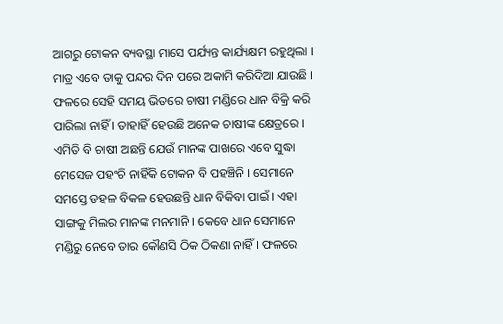ଆଗରୁ ଟୋକନ ବ୍ୟବସ୍ଥା ମାସେ ପର୍ଯ୍ୟନ୍ତ କାର୍ଯ୍ୟକ୍ଷମ ରହୁଥିଲା । ମାତ୍ର ଏବେ ତାକୁ ପନ୍ଦର ଦିନ ପରେ ଅକାମି କରିଦିଆ ଯାଉଛି । ଫଳରେ ସେହି ସମୟ ଭିତରେ ଚାଷୀ ମଣ୍ଡିରେ ଧାନ ବିକ୍ରି କରି ପାରିଲା ନାହିଁ । ତାହାହିଁ ହେଉଛି ଅନେକ ଚାଷୀଙ୍କ କ୍ଷେତ୍ରରେ । ଏମିତି ବି ଚାଷୀ ଅଛନ୍ତି ଯେଉଁ ମାନଙ୍କ ପାଖରେ ଏବେ ସୁଦ୍ଧା ମେସେଜ ପହଂଚି ନାହିଁକି ଟୋକନ ବି ପହଞ୍ଚିନି । ସେମାନେ ସମସ୍ତେ ଡହଳ ବିକଳ ହେଉଛନ୍ତି ଧାନ ବିକିବା ପାଇଁ । ଏହା ସାଙ୍ଗକୁ ମିଲର ମାନଙ୍କ ମନମାନି । କେବେ ଧାନ ସେମାନେ ମଣ୍ଡିରୁ ନେବେ ତାର କୌଣସି ଠିକ ଠିକଣା ନାହିଁ । ଫଳରେ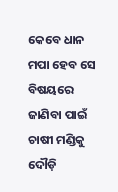କେବେ ଧାନ ମପା ହେବ ସେ ବିଷୟରେ ଜାଣିବା ପାଇଁ ଚାଷୀ ମଣ୍ଡିକୁ ଦୌଡ଼ି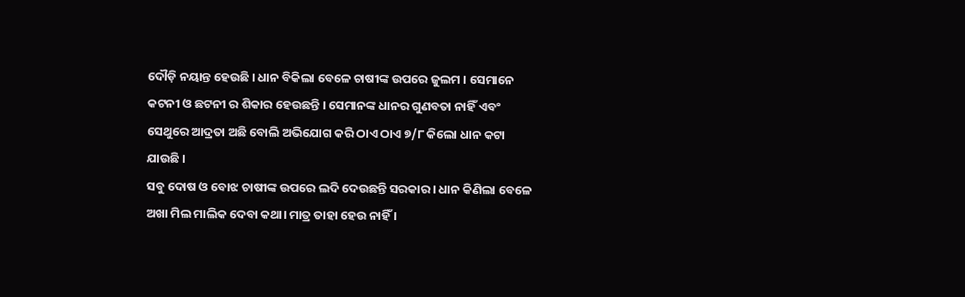ଦୌଡ଼ି ନୟାନ୍ତ ହେଉଛି । ଧାନ ବିକିଲା ବେଳେ ଚାଷୀଙ୍କ ଉପରେ ଜୁଲମ । ସେମାନେ କଟନୀ ଓ ଛଟନୀ ର ଶିକାର ହେଉଛନ୍ତି । ସେମାନଙ୍କ ଧାନର ଗୁଣବତା ନାହିଁ ଏବଂ ସେଥୁରେ ଆଦ୍ରତା ଅଛି ବୋଲି ଅଭିଯୋଗ କରି ଠାଏ ଠାଏ ୭/୮ କିଲୋ ଧାନ କଟା ଯାଉଛି ।
ସବୁ ଦୋଷ ଓ ବୋଝ ଚାଷୀଙ୍କ ଉପରେ ଲଦି ଦେଉଛନ୍ତି ସରକାର । ଧାନ କିଣିଲା ବେଳେ ଅଖା ମିଲ ମାଲିକ ଦେବା କଥା। ମାତ୍ର ତାହା ହେଉ ନାହିଁ ।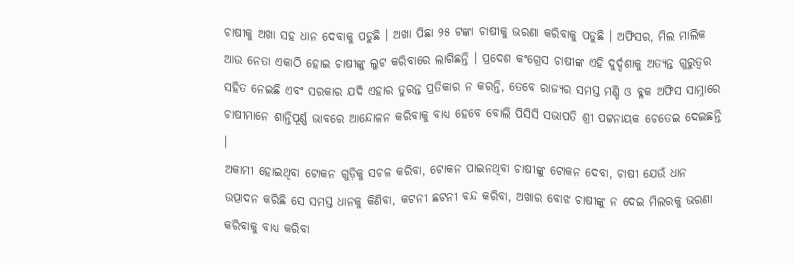ଚାଷୀକୁ ଅଖା ସହ ଧାନ ଦେବାକୁ ପଡୁଛି । ଅଖା ପିଛା ୨୫ ଟଙ୍କା ଚାଷୀକୁ ଭରଣା କରିବାକୁ ପଡୁଛି । ଅଫିସର, ମିଲ ମାଲିକ ଆଉ ନେତା ଏକାଠି ହୋଇ ଚାଷୀଙ୍କୁ ଲୁଟ କରିବାରେ ଲାଗିଛନ୍ତି । ପ୍ରଦେଶ କଂଗ୍ରେସ ଚାଷୀଙ୍କ ଏହି ଦୁର୍ଦ୍ଦଶାକୁ ଅତ୍ୟନ୍ତ ଗୁରୁତ୍ଵର ସହିତ ନେଇଛି ଏବଂ ସରକାର ଯଦି ଏହାର ତୁରନ୍ତ ପ୍ରତିକାର ନ କରନ୍ତି, ତେବେ ରାଜ୍ୟର ସମସ୍ତ ମଣ୍ଡି ଓ ବ୍ଳକ ଅଫିସ ସାମ୍ନାରେ ଚାଷୀମାନେ ଶାନ୍ତିପୂର୍ଣ୍ଣ ଭାବରେ ଆନ୍ଦୋଳନ କରିବାକୁ ବାଧ୍ୟ ହେବେ ବୋଲି ପିସିସି ସଭାପତି ଶ୍ରୀ ପଟ୍ଟନାୟକ ଚେତେଇ ଦେଇଛନ୍ତି ।
ଅକାମୀ ହୋଇଥିବା ଟୋକନ ଗୁଡ଼ିକୁ ସଚଳ କରିବା, ଟୋକନ ପାଇନଥିବା ଚାଷୀଙ୍କୁ ଟୋକନ ଦେବା, ଚାଷୀ ଯେଉଁ ଧାନ ଉତ୍ପାଦନ କରିଛି ସେ ସମସ୍ତ ଧାନକୁ କିଣିବା, କଟନୀ ଛଟନୀ ବନ୍ଦ କରିବା, ଅଖାର ବୋଝ ଚାଷୀଙ୍କୁ ନ ଦେଇ ମିଲରକୁ ଭରଣା କରିବାକୁ ବାଧ୍ୟ କରିବା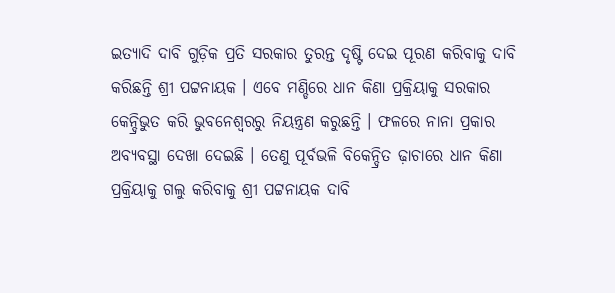ଇତ୍ୟାଦି ଦାବି ଗୁଡ଼ିକ ପ୍ରତି ସରକାର ତୁରନ୍ତ ଦୃଷ୍ଟି ଦେଇ ପୂରଣ କରିବାକୁ ଦାବି କରିଛନ୍ତି ଶ୍ରୀ ପଟ୍ଟନାୟକ । ଏବେ ମଣ୍ଡିରେ ଧାନ କିଣା ପ୍ରକ୍ରିୟାକୁ ସରକାର କେନ୍ଦ୍ରିଭୁତ କରି ଭୁବନେଶ୍ୱରରୁ ନିୟନ୍ତ୍ରଣ କରୁଛନ୍ତି । ଫଳରେ ନାନା ପ୍ରକାର ଅବ୍ୟବସ୍ଥା ଦେଖା ଦେଇଛି । ତେଣୁ ପୂର୍ବଭଳି ବିକେନ୍ଦ୍ରିତ ଢ଼ାଚାରେ ଧାନ କିଣା ପ୍ରକ୍ରିୟାକୁ ଗଲୁ କରିବାକୁ ଶ୍ରୀ ପଟ୍ଟନାୟକ ଦାବି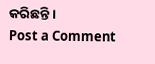କରିଛନ୍ତି ।
Post a Comment